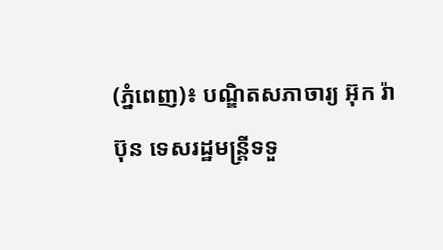(ភ្នំពេញ)៖ បណ្ឌិតសភាចារ្យ អ៊ុក រ៉ាប៊ុន ទេសរដ្ឋមន្ត្រីទទួ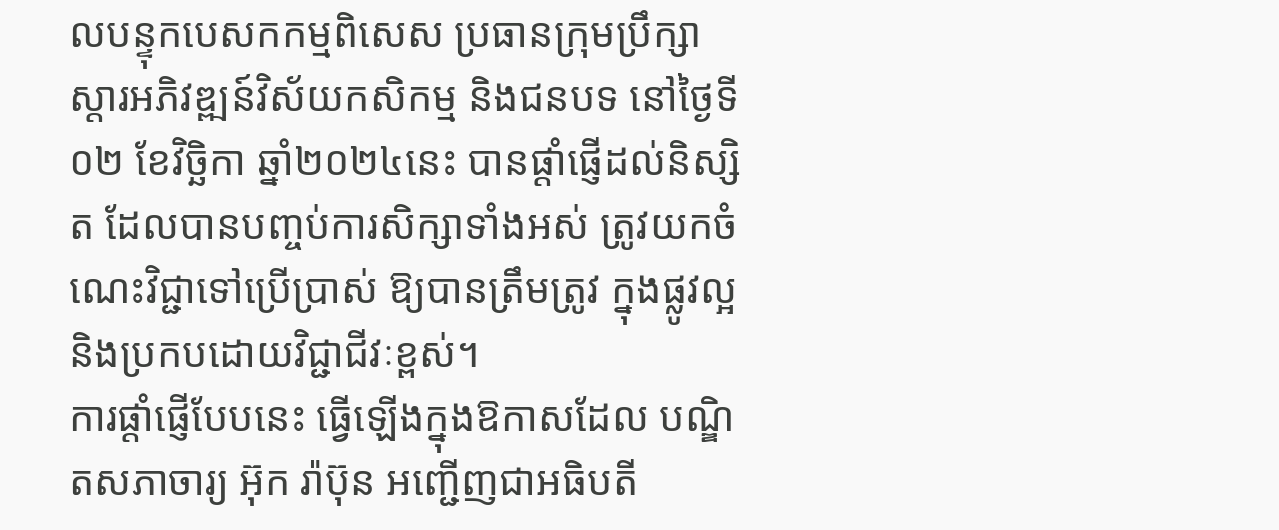លបន្ទុកបេសកកម្មពិសេស ប្រធានក្រុមប្រឹក្សាស្តារអភិវឌ្ឍន៍វិស័យកសិកម្ម និងជនបទ នៅថ្ងៃទី០២ ខែវិច្ឆិកា ឆ្នាំ២០២៤នេះ បានផ្ដាំផ្ញើដល់និស្សិត ដែលបានបញ្ចប់ការសិក្សាទាំងអស់ ត្រូវយកចំណេះវិជ្ជាទៅប្រើប្រាស់ ឱ្យបានត្រឹមត្រូវ ក្នុងផ្លូវល្អ និងប្រកបដោយវិជ្ជាជីវៈខ្ពស់។
ការផ្ដាំផ្ញើបែបនេះ ធ្វើឡើងក្នុងឱកាសដែល បណ្ឌិតសភាចារ្យ អ៊ុក រ៉ាប៊ុន អញ្ជើញជាអធិបតី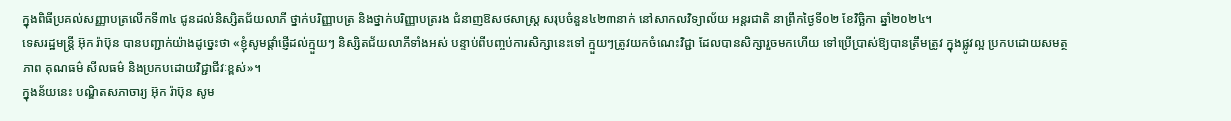ក្នុងពិធីប្រគល់សញ្ញាបត្រលើកទី៣៤ ជូនដល់និស្សិតជ័យលាភី ថ្នាក់បរិញ្ញាបត្រ និងថ្នាក់បរិញ្ញាបត្ររង ជំនាញឱសថសាស្ត្រ សរុបចំនួន៤២៣នាក់ នៅសាកលវិទ្យាល័យ អន្តរជាតិ នាព្រឹកថ្ងៃទី០២ ខែវិច្ឆិកា ឆ្នាំ២០២៤។
ទេសរដ្ឋមន្ត្រី អ៊ុក រ៉ាប៊ុន បានបញ្ជាក់យ៉ាងដូច្នេះថា «ខ្ញុំសូមផ្តាំផ្ញើដល់ក្មួយៗ និស្សិតជ័យលាភីទាំងអស់ បន្ទាប់ពីបញ្ចប់ការសិក្សានេះទៅ ក្មួយៗត្រូវយកចំណេះវិជ្ជា ដែលបានសិក្សារួចមកហើយ ទៅប្រើប្រាស់ឱ្យបានត្រឹមត្រូវ ក្នុងផ្លូវល្អ ប្រកបដោយសមត្ថភាព គុណធម៌ សីលធម៌ និងប្រកបដោយវិជ្ជាជីវៈខ្ពស់»។
ក្នុងន័យនេះ បណ្ឌិតសភាចារ្យ អ៊ុក រ៉ាប៊ុន សូម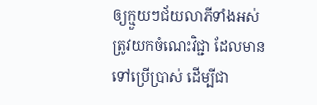ឲ្យក្មួយៗជ័យលាភីទាំងអស់ ត្រូវយកចំណេះវិជ្ជា ដែលមានទៅប្រើប្រាស់ ដើម្បីជា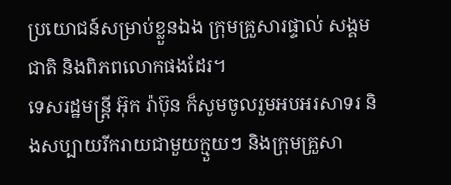ប្រយោជន៍សម្រាប់ខ្លួនឯង ក្រុមគ្រួសារផ្ទាល់ សង្គមជាតិ និងពិភពលោកផងដែរ។
ទេសរដ្ឋមន្ត្រី អ៊ុក រ៉ាប៊ុន ក៏សូមចូលរួមអបអរសាទរ និងសប្បាយរីករាយជាមួយក្មួយៗ និងក្រុមគ្រួសា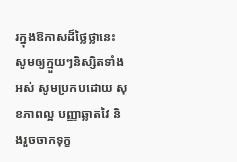រក្នុងឱកាសដ៏ថ្លៃថ្លានេះ សូមឲ្យក្មួយៗនិស្សិតទាំងអស់ សូមប្រកបដោយ សុខភាពល្អ បញ្ញាឆ្លាតវៃ និងរួចចាកទុក្ខ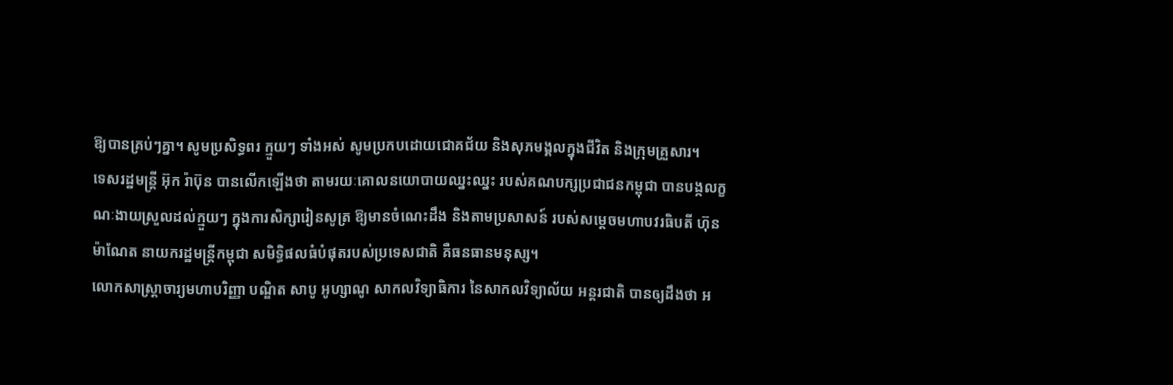ឱ្យបានគ្រប់ៗគ្នា។ សូមប្រសិទ្ធពរ ក្មួយៗ ទាំងអស់ សូមប្រកបដោយជោគជ័យ និងសុភមង្គលក្នុងជីវិត និងក្រុមគ្រួសារ។
ទេសរដ្ឋមន្ត្រី អ៊ុក រ៉ាប៊ុន បានលើកឡើងថា តាមរយៈគោលនយោបាយឈ្នះឈ្នះ របស់គណបក្សប្រជាជនកម្ពុជា បានបង្កលក្ខណៈងាយស្រួលដល់ក្មួយៗ ក្នុងការសិក្សារៀនសូត្រ ឱ្យមានចំណេះដឹង និងតាមប្រសាសន៍ របស់សម្តេចមហាបវរធិបតី ហ៊ុន ម៉ាណែត នាយករដ្ឋមន្ត្រីកម្ពុជា សមិទ្ធិផលធំបំផុតរបស់ប្រទេសជាតិ គឺធនធានមនុស្ស។
លោកសាស្ត្រាចារ្យមហាបរិញ្ញា បណ្ឌិត សាបូ អូហ្សាណូ សាកលវិទ្យាធិការ នៃសាកលវិទ្យាល័យ អន្តរជាតិ បានឲ្យដឹងថា អ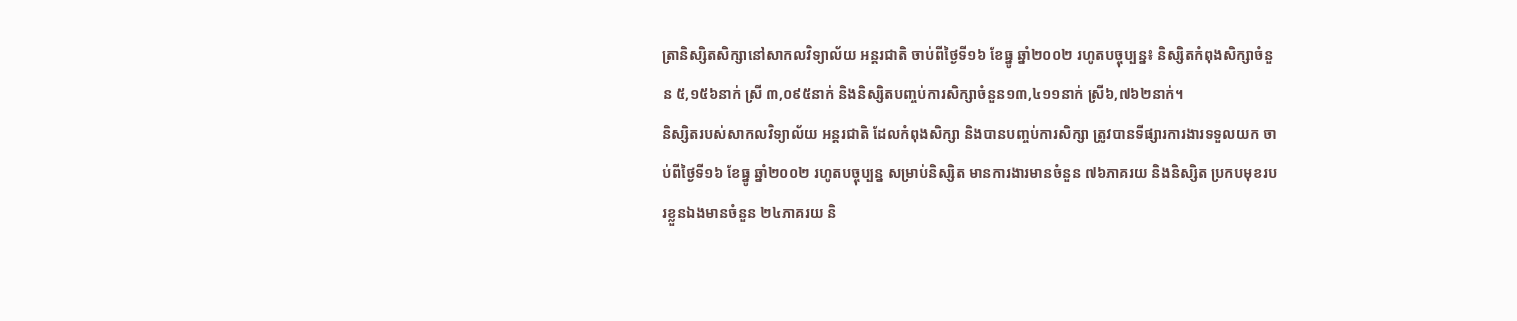ត្រានិស្សិតសិក្សានៅសាកលវិទ្យាល័យ អន្តរជាតិ ចាប់ពីថ្ងៃទី១៦ ខែធ្នូ ឆ្នាំ២០០២ រហូតបច្ចុប្បន្ន៖ និស្សិតកំពុងសិក្សាចំនួន ៥,១៥៦នាក់ ស្រី ៣,០៩៥នាក់ និងនិស្សិតបញ្ចប់ការសិក្សាចំនួន១៣,៤១១នាក់ ស្រី៦,៧៦២នាក់។
និស្សិតរបស់សាកលវិទ្យាល័យ អន្តរជាតិ ដែលកំពុងសិក្សា និងបានបញ្ចប់ការសិក្សា ត្រូវបានទីផ្សារការងារទទួលយក ចាប់ពីថ្ងៃទី១៦ ខែធ្នូ ឆ្នាំ២០០២ រហូតបច្ចុប្បន្ន សម្រាប់និស្សិត មានការងារមានចំនួន ៧៦ភាគរយ និងនិស្សិត ប្រកបមុខរបរខ្លួនឯងមានចំនួន ២៤ភាគរយ និ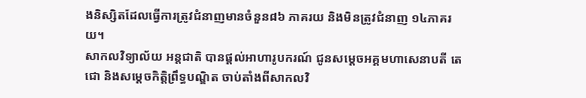ងនិស្សិតដែលធ្វើការត្រូវជំនាញមានចំនួន៨៦ ភាគរយ និងមិនត្រូវជំនាញ ១៤ភាគរយ។
សាកលវិទ្យាល័យ អន្តជាតិ បានផ្តល់អាហារូបករណ៍ ជូនសម្តេចអគ្គមហាសេនាបតី តេជោ និងសម្តេចកិត្តិព្រឹទ្ធបណ្ឌិត ចាប់តាំងពីសាកលវិ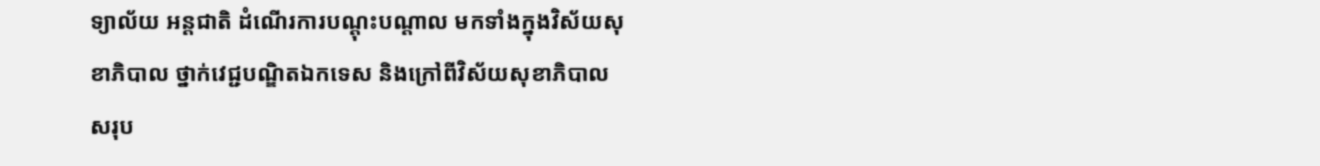ទ្យាល័យ អន្តជាតិ ដំណើរការបណ្តុះបណ្តាល មកទាំងក្នុងវិស័យសុខាភិបាល ថ្នាក់វេជ្ជបណ្ឌិតឯកទេស និងក្រៅពីវិស័យសុខាភិបាល សរុប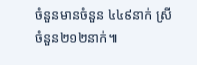ចំនួនមានចំនួន ៤៤៩នាក់ ស្រីចំនួន២១២នាក់៕